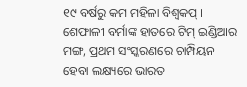୧୯ ବର୍ଷରୁ କମ ମହିଳା ବିଶ୍ୱକପ୍ । ଶେଫାଳୀ ବର୍ମାଙ୍କ ହାତରେ ଟିମ୍ ଇଣ୍ଡିଆର ମଙ୍ଗ, ପ୍ରଥମ ସଂସ୍କରଣରେ ଚାମ୍ପିୟନ ହେବା ଲକ୍ଷ୍ୟରେ ଭାରତ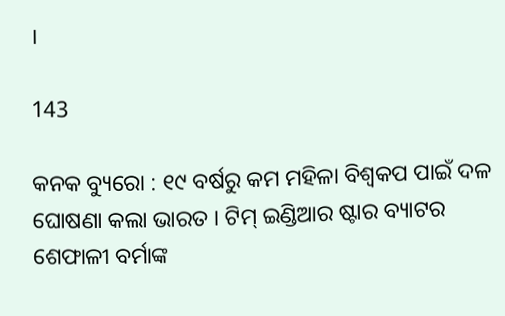।

143

କନକ ବ୍ୟୁରୋ : ୧୯ ବର୍ଷରୁ କମ ମହିଳା ବିଶ୍ୱକପ ପାଇଁ ଦଳ ଘୋଷଣା କଲା ଭାରତ । ଟିମ୍ ଇଣ୍ଡିଆର ଷ୍ଟାର ବ୍ୟାଟର ଶେଫାଳୀ ବର୍ମାଙ୍କ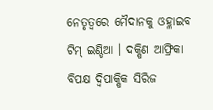ନେତୃତ୍ୱରେ ମୈଦାନକୁ ଓହ୍ଳାଇବ ଟିମ୍ ଇଣ୍ଡିଆ । ଦକ୍ଷିଣ ଆଫ୍ରିକା ବିପକ୍ଷ ଦ୍ୱିପାକ୍ଷିକ ସିରିଜ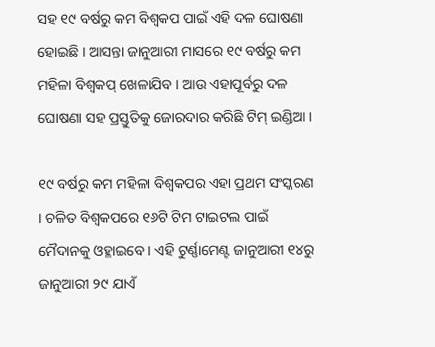ସହ ୧୯ ବର୍ଷରୁ କମ ବିଶ୍ୱକପ ପାଇଁ ଏହି ଦଳ ଘୋଷଣା ହୋଇଛି । ଆସନ୍ତା ଜାନୁଆରୀ ମାସରେ ୧୯ ବର୍ଷରୁ କମ ମହିଳା ବିଶ୍ୱକପ୍ ଖେଳାଯିବ । ଆଉ ଏହାପୂର୍ବରୁ ଦଳ ଘୋଷଣା ସହ ପ୍ରସ୍ତୁତିକୁ ଜୋରଦାର କରିଛି ଟିମ୍ ଇଣ୍ଡିଆ ।

୧୯ ବର୍ଷରୁ କମ ମହିଳା ବିଶ୍ୱକପର ଏହା ପ୍ରଥମ ସଂସ୍କରଣ । ଚଳିତ ବିଶ୍ୱକପରେ ୧୬ଟି ଟିମ ଟାଇଟଲ ପାଇଁ ମୈଦାନକୁ ଓହ୍ଳାଇବେ । ଏହି ଟୁର୍ଣ୍ଣାମେଣ୍ଟ ଜାନୁଆରୀ ୧୪ରୁ ଜାନୁଆରୀ ୨୯ ଯାଏଁ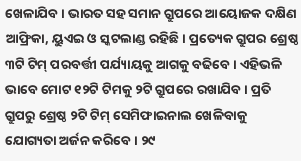ଖେଳାଯିବ । ଭାରତ ସହ ସମାନ ଗ୍ରୁପରେ ଆୟୋଜକ ଦକ୍ଷିଣ ଆଫ୍ରିକା, ୟୁଏଇ ଓ ସ୍କଟଲାଣ୍ଡ ରହିଛି । ପ୍ରତ୍ୟେକ ଗ୍ରୁପର ଶ୍ରେଷ୍ଠ ୩ଟି ଟିମ୍ ପରବର୍ତ୍ତୀ ପର୍ଯ୍ୟାୟକୁ ଆଗକୁ ବଢିବେ । ଏହିଭଳି ଭାବେ ମୋଟ ୧୨ଟି ଟିମକୁ ୨ଟି ଗ୍ରୁପରେ ରଖାଯିବ । ପ୍ରତି ଗ୍ରୁପରୁ ଶ୍ରେଷ୍ଠ ୨ଟି ଟିମ୍ ସେମିଫାଇନାଲ ଖେଳିବାକୁ ଯୋଗ୍ୟତା ଅର୍ଜନ କରିବେ । ୨୯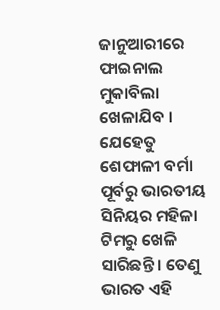ଜାନୁଆରୀରେ ଫାଇନାଲ ମୁକାବିଲା ଖେଳାଯିବ । ଯେହେତୁ ଶେଫାଳୀ ବର୍ମା ପୂର୍ବରୁ ଭାରତୀୟ ସିନିୟର ମହିଳା ଟିମରୁ ଖେଳି ସାରିଛନ୍ତି । ତେଣୁ ଭାରତ ଏହି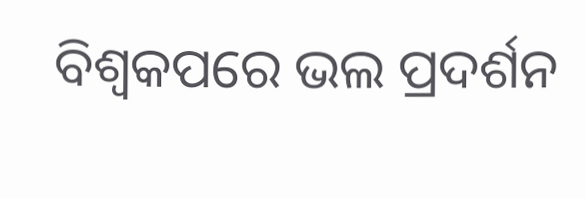ବିଶ୍ୱକପରେ ଭଲ ପ୍ରଦର୍ଶନ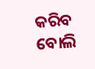କରିବ ବୋଲି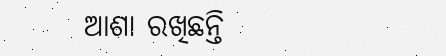ଆଶା ରଖିଛନ୍ତି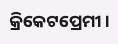କ୍ରିକେଟପ୍ରେମୀ ।